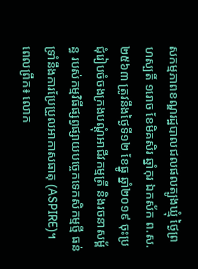សកម្មភាពខណ្ឌរដ្ឋបាលជលផលត្បូងឃ្មុំ ថ្ងៃព្រហស្បតិ៍ ១រោច ខែមិគសិរ ឆ្នាំកុរ ឯកស័ក ព.ស.២៥៦៣ ត្រូវនឹងថ្ងៃទី១២ ខែធ្នូ ឆ្នាំ២០១៩ ចុះប្រជុំរៀបចំចងក្រងបណ្ដុំអាជីវកម្មត្រី និងរចនាសម្ព័ន្ធ របស់កម្មវិធីផ្សព្វផ្សាយបច្ចេកទេកសិកម្មថ្មី ធន់ទ្រាំនឹងការប្រែប្រួលអាកាសធាតុ (ASPIRE)។
ពេលព្រឹក៖ លោក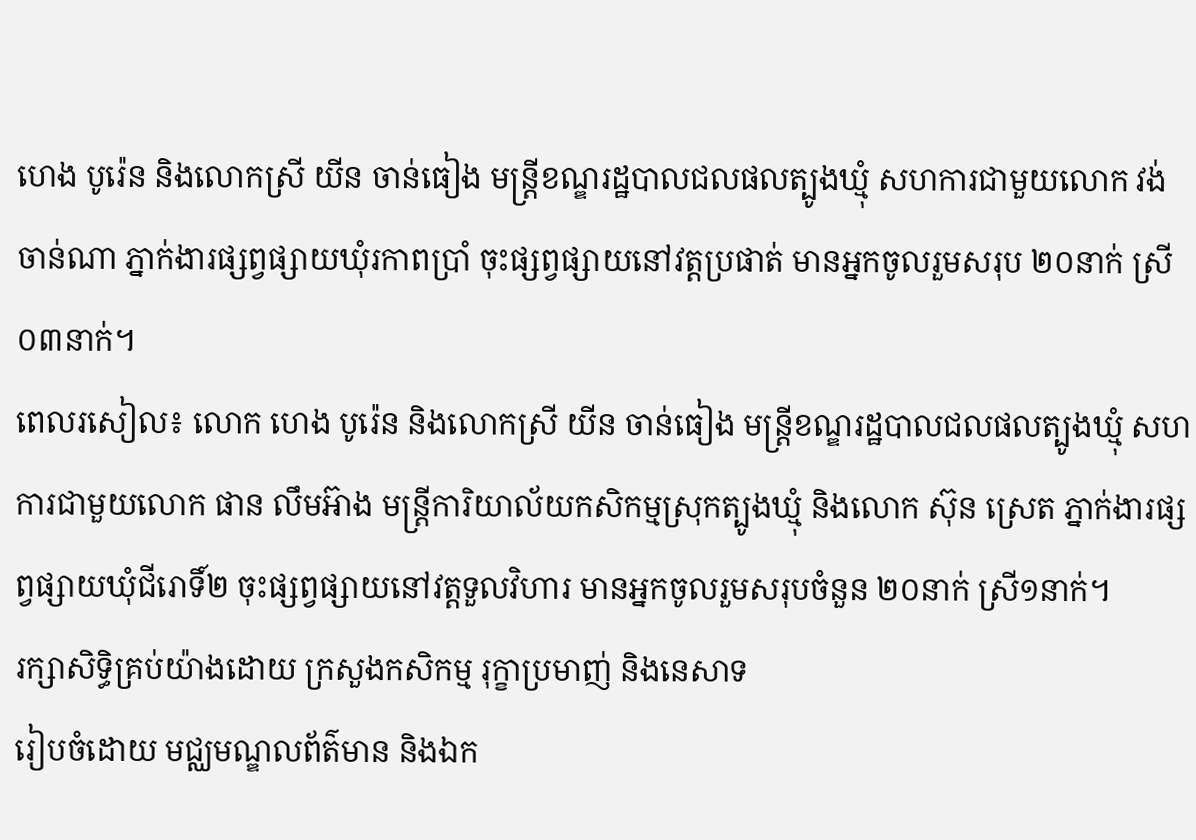ហេង បូរ៉េន និងលោកស្រី យីន ចាន់ធៀង មន្ត្រីខណ្ឌរដ្ឋបាលជលផលត្បូងឃ្មុំ សហការជាមួយលោក វង់ ចាន់ណា ភ្នាក់ងារផ្សព្វផ្សាយឃុំរកាពប្រាំ ចុះផ្សព្វផ្សាយនៅវត្តប្រផាត់ មានអ្នកចូលរួមសរុប ២០នាក់ ស្រី០៣នាក់។
ពេលរសៀល៖ លោក ហេង បូរ៉េន និងលោកស្រី យីន ចាន់ធៀង មន្ត្រីខណ្ឌរដ្ឋបាលជលផលត្បូងឃ្មុំ សហការជាមួយលោក ផាន លឹមអ៊ាង មន្ត្រីការិយាល័យកសិកម្មស្រុកត្បូងឃ្មុំ និងលោក ស៊ុន ស្រេត ភ្នាក់ងារផ្សព្វផ្សាយឃុំជីរោទិ៍២ ចុះផ្សព្វផ្សាយនៅវត្តទួលវិហារ មានអ្នកចូលរួមសរុបចំនួន ២០នាក់ ស្រី១នាក់។
រក្សាសិទិ្ធគ្រប់យ៉ាងដោយ ក្រសួងកសិកម្ម រុក្ខាប្រមាញ់ និងនេសាទ
រៀបចំដោយ មជ្ឈមណ្ឌលព័ត៌មាន និងឯក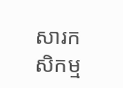សារកសិកម្ម